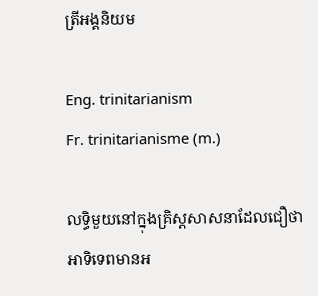ត្រីអង្គនិយម

Eng. trinitarianism
Fr. trinitarianisme (m.)

លទ្ធិមួយនៅក្នុងគ្រិស្តសាសនាដែលជឿថា អាទិទេពមានអ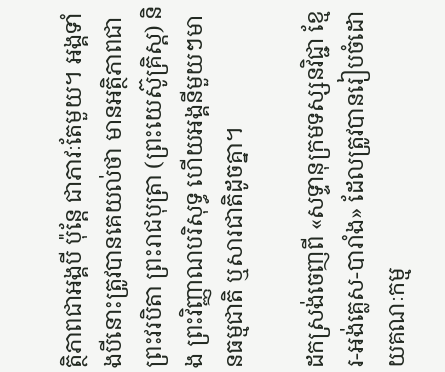ត្ថិភាពជាអង្គបី ប៉ុន្តែ ជាភាវៈតែមួយ។ អង្គទាំងបីនោះត្រូវបានគេយល់ថា មានអត្ថិភាពជាព្រះវរបិតា ព្រះរាជបុត្រា (ព្រះយេស៊ូគ្រិស្ដ) និង ព្រះវិញ្ញាណបរិសុទ្ធ ហើយអង្គនីមួយៗមានធម្មជាតិ ឬសារជាតិដូចគ្នា។

ដកស្រង់ចេញពី «សទ្ទានុក្រមទស្សនវិជ្ជា ខ្មែរ-អង់គ្លេស-បារាំង» ដែលត្រូវបានរៀបចំដោយគណៈកម្ម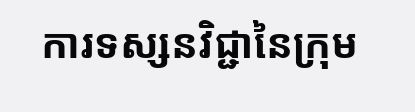ការទស្សនវិជ្ជានៃក្រុម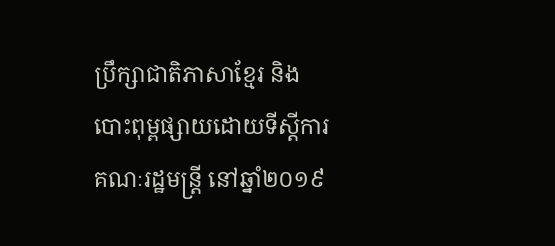ប្រឹក្សាជាតិភាសាខ្មែរ និងបោះពុម្ពផ្សាយដោយទីស្តីការគណៈរដ្ឋមន្ត្រី នៅឆ្នាំ២០១៩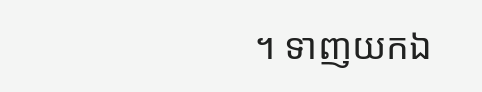។ ទាញយកឯ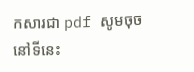កសារជា pdf សូមចុចនៅទីនេះ